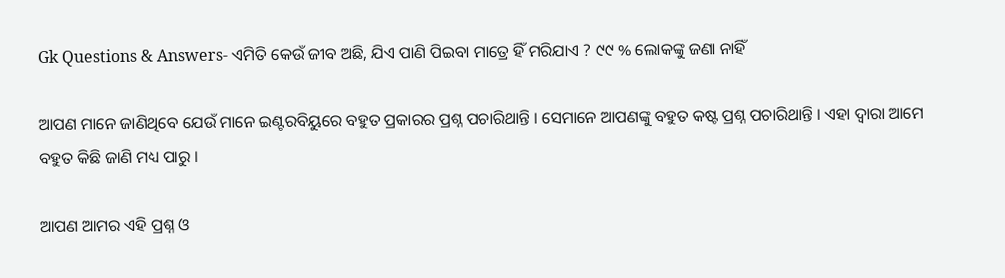Gk Questions & Answers- ଏମିତି କେଉଁ ଜୀବ ଅଛି, ଯିଏ ପାଣି ପିଇବା ମାତ୍ରେ ହିଁ ମରିଯାଏ ? ୯୯ % ଲୋକଙ୍କୁ ଜଣା ନାହିଁ

ଆପଣ ମାନେ ଜାଣିଥିବେ ଯେଉଁ ମାନେ ଇଣ୍ଟରବିୟୁରେ ବହୁତ ପ୍ରକାରର ପ୍ରଶ୍ନ ପଚାରିଥାନ୍ତି । ସେମାନେ ଆପଣଙ୍କୁ ବହୁତ କଷ୍ଟ ପ୍ରଶ୍ନ ପଚାରିଥାନ୍ତି । ଏହା ଦ୍ଵାରା ଆମେ ବହୁତ କିଛି ଜାଣି ମଧ୍ୟ ପାରୁ ।

ଆପଣ ଆମର ଏହି ପ୍ରଶ୍ନ ଓ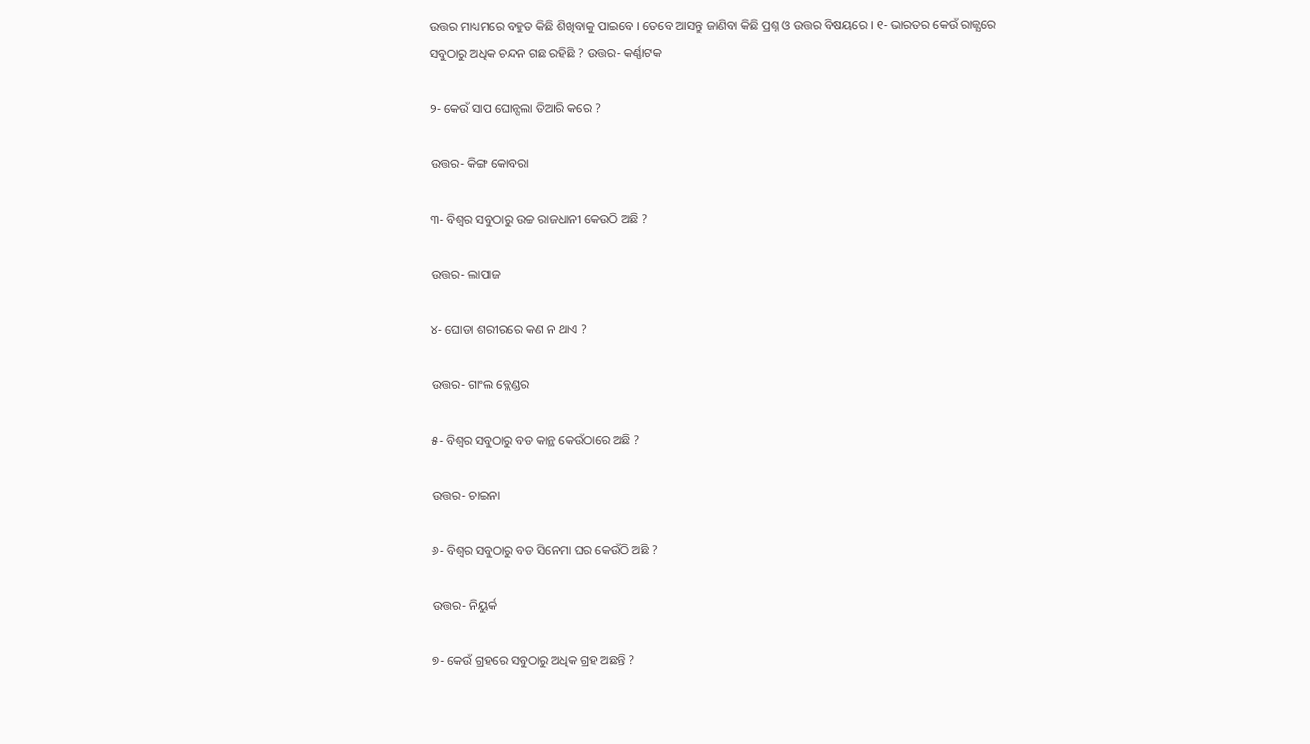ଉତ୍ତର ମାଧ୍ୟମରେ ବହୁତ କିଛି ଶିଖିବାକୁ ପାଇବେ । ତେବେ ଆସନ୍ତୁ ଜାଣିବା କିଛି ପ୍ରଶ୍ନ ଓ ଉତ୍ତର ବିଷୟରେ । ୧- ଭାରତର କେଉଁ ରାଜ୍ଯରେ ସବୁଠାରୁ ଅଧିକ ଚନ୍ଦନ ଗଛ ରହିଛି ? ଉତ୍ତର- କର୍ଣ୍ଣାଟକ

୨- କେଉଁ ସାପ ଘୋନ୍ସଲା ତିଆରି କରେ ?

ଉତ୍ତର- କିଙ୍ଗ କୋବରା

୩- ବିଶ୍ଵର ସବୁଠାରୁ ଉଚ୍ଚ ରାଜଧାନୀ କେଉଠି ଅଛି ?

ଉତ୍ତର- ଲାପାଜ

୪- ଘୋଡା ଶରୀରରେ କଣ ନ ଥାଏ ?

ଉତ୍ତର- ଗାଂଲ ବ୍ଲେଣ୍ଡର

୫- ବିଶ୍ଵର ସବୁଠାରୁ ବଡ କାନ୍ଥ କେଉଁଠାରେ ଅଛି ?

ଉତ୍ତର- ଚାଇନା

୬- ବିଶ୍ଵର ସବୁଠାରୁ ବଡ ସିନେମା ଘର କେଉଁଠି ଅଛି ?

ଉତ୍ତର- ନିୟୁର୍କ

୭- କେଉଁ ଗ୍ରହରେ ସବୁଠାରୁ ଅଧିକ ଗ୍ରହ ଅଛନ୍ତି ?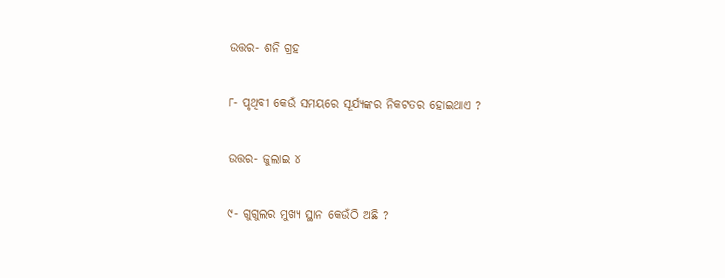ଉତ୍ତର- ଶନି ଗ୍ରହ

୮- ପୃଥିବୀ କେଉଁ ସମୟରେ ସୂର୍ଯ୍ୟଙ୍କର ନିକଟତର ହୋଇଥାଏ ?

ଉତ୍ତର- ଜୁଲାଇ ୪

୯- ଗୁଗୁଲର ମୁଖ୍ୟ ସ୍ଥାନ କେଉଁଠି ଅଛି ?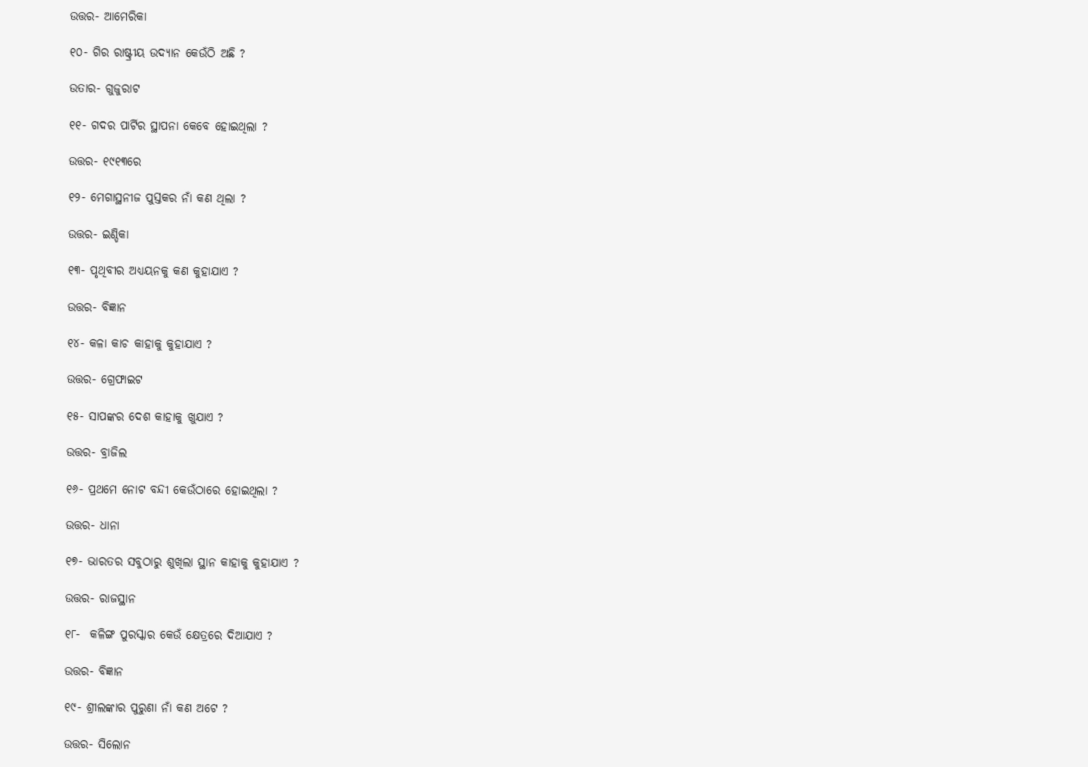ଉତ୍ତର- ଆମେରିକା

୧୦- ଗିର ରାଷ୍ଟ୍ରୀୟ ଉଦ୍ୟାନ କେଉଁଠି ଅଛି ?

ଉତାର- ଗୁଜୁରାଟ

୧୧- ଗଦର ପାର୍ଟିର ସ୍ଥାପନା କେବେ ହୋଇଥିଲା ?

ଉତ୍ତର- ୧୯୧୩ରେ

୧୨- ମେଗାସ୍ଥନୀଜ ପୁସ୍ତକର ନାଁ କଣ ଥିଲା ?

ଉତ୍ତର- ଇଣ୍ଡିକା

୧୩- ପୃଥିବୀର ଅଧ୍ୟୟନକୁ କଣ କୁହାଯାଏ ?

ଉତ୍ତର- ବିଜ୍ଞାନ

୧୪- କଳା କାଚ କାହାକୁ କୁହାଯାଏ ?

ଉତ୍ତର- ଗ୍ରେଫାଇଟ

୧୫- ସାପଙ୍କର ଦେଶ କାହାକୁ ଖୁଯାଏ ?

ଉତ୍ତର- ବ୍ରାଜିଲ

୧୬- ପ୍ରଥମେ ନୋଟ ବନ୍ଦୀ କେଉଁଠାରେ ହୋଇଥିଲା ?

ଉତ୍ତର- ଧାନା

୧୭- ଭାରତର ସବୁଠାରୁ ଶୁଖିଲା ସ୍ଥାନ କାହାକୁ କୁହାଯାଏ ?

ଉତ୍ତର- ରାଜସ୍ଥାନ

୧୮-  କଳିଙ୍ଗ ପୁରସ୍କାର କେଉଁ କ୍ଷେତ୍ରରେ ଦିଆଯାଏ ?

ଉତ୍ତର- ବିଜ୍ଞାନ

୧୯- ଶ୍ରୀଲଙ୍କାର ପୁରୁଣା ନାଁ କଣ ଅଟେ ?

ଉତ୍ତର- ସିଲୋନ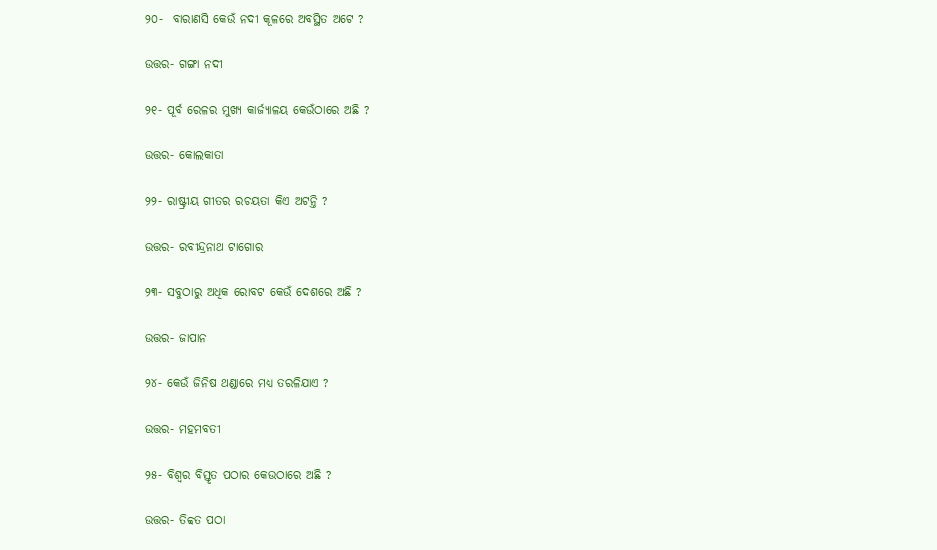୨୦-  ବାରାଣସି କେଉଁ ନଦୀ କୂଳରେ ଅବସ୍ଥିତ ଅଟେ ?

ଉତ୍ତର- ଗଙ୍ଗା ନଦୀ

୨୧- ପୂର୍ବ ରେଳର ମୁଖ୍ୟ କାର୍ଜ୍ୟାଳୟ କେଉଁଠାରେ ଅଛି ?

ଉତ୍ତର- କୋଲକାତା

୨୨- ରାଷ୍ଟ୍ରୀୟ ଗୀତର ରଚୟତା କିଏ ଅଟନ୍ତି ?

ଉତ୍ତର- ରବୀନ୍ଦ୍ରନାଥ ଟାଗୋର

୨୩- ସବୁଠାରୁ ଅଧିକ ରୋବଟ କେଉଁ ଦେଶରେ ଅଛି ?

ଉତ୍ତର- ଜାପାନ

୨୪- କେଉଁ ଜିନିଷ ଥଣ୍ଡାରେ ମଧ୍ୟ ତରଳିଯାଏ ?

ଉତ୍ତର- ମହମବତୀ

୨୫- ବିଶ୍ଵର ବିସ୍ତୃତ ପଠାର କେଉଠାରେ ଅଛି ?

ଉତ୍ତର- ତିବ୍ବତ ପଠା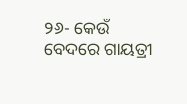୨୬- କେଉଁ ବେଦରେ ଗାୟତ୍ରୀ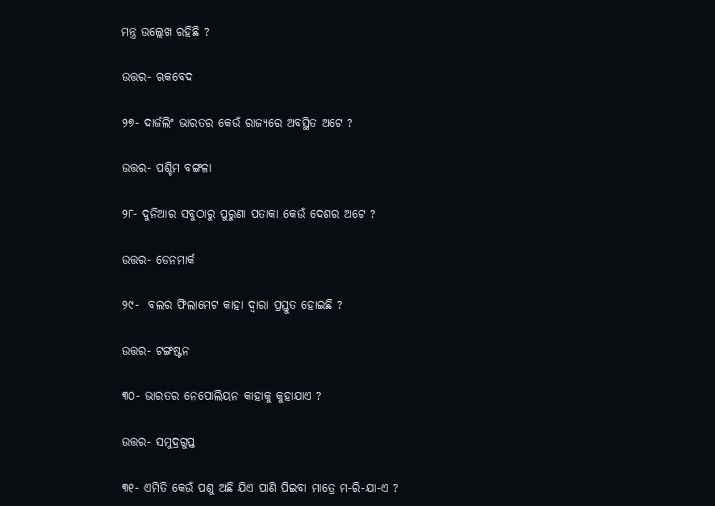ମନ୍ତ୍ର ଉଲ୍ଲେଖ ରହିଛି ?

ଉତ୍ତର- ଋକବେଦ

୨୭- ଦାର୍ଜଲିଂ ଭାରତର କେଉଁ ରାଜ୍ୟରେ ଅବସ୍ଥିତ ଅଟେ ?

ଉତ୍ତର- ପଶ୍ଚିମ ବଙ୍ଗଳା

୨୮- ଦୁନିଆର ସବୁଠାରୁ ପୁରୁଣା ପତାକା କେଉଁ ଦେଶର ଅଟେ ?

ଉତ୍ତର- ଡେନମାର୍କ

୨୯-  ବଲର ଫିଲାମେଟ କାହା ଦ୍ଵାରା ପ୍ରସ୍ତୁତ ହୋଇଛି ?

ଉତ୍ତର- ଟଙ୍ଗଷ୍ଟନ

୩୦- ଭାରତର ନେପୋଲିୟନ କାହାକୁ କୁହାଯାଏ ?

ଉତ୍ତର- ସମୁଦ୍ରଗୁପ୍ତ

୩୧- ଏମିତି କେଉଁ ପଶୁ ଅଛି ଯିଏ ପାଣି ପିଇବା ମାତ୍ରେ ମ-ରି-ଯା-ଏ ?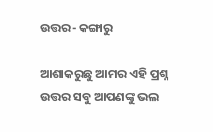ଉତ୍ତର- କଙ୍ଗାରୁ

ଆଶାକରୁଛୁ ଆମର ଏହି ପ୍ରଶ୍ନ ଉତ୍ତର ସବୁ ଆପଣଙ୍କୁ ଭଲ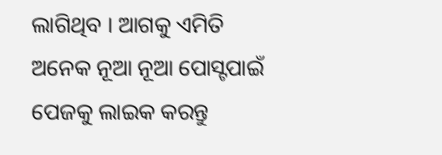ଲାଗିଥିବ । ଆଗକୁ ଏମିତି ଅନେକ ନୂଆ ନୂଆ ପୋସ୍ଟପାଇଁ ପେଜକୁ ଲାଇକ କରନ୍ତୁ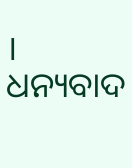। ଧନ୍ୟବାଦ